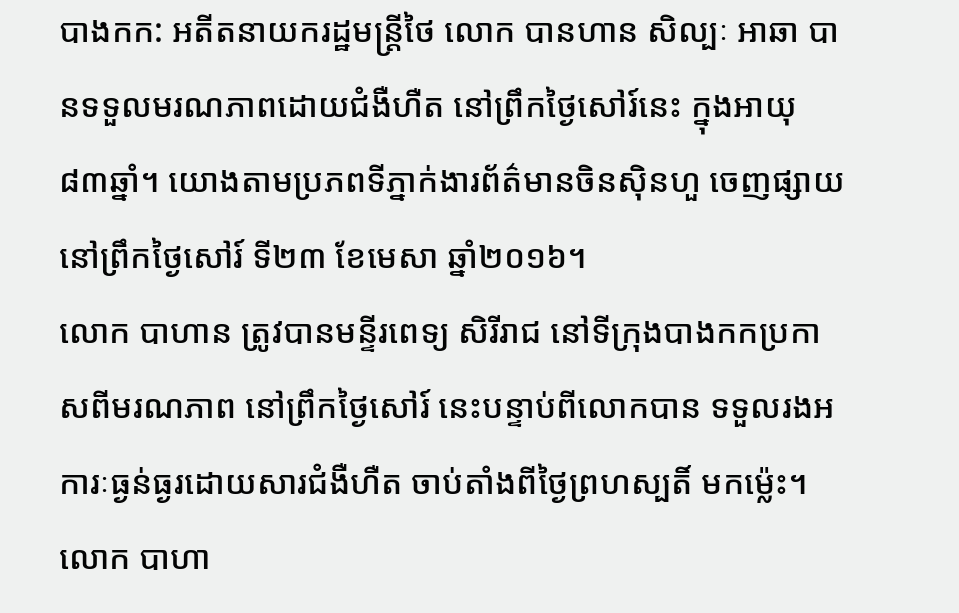បាងកក: អតីតនាយករដ្ឋមន្ត្រីថៃ លោក បានហាន សិល្បៈ អាឆា បានទទួលមរណភាពដោយជំងឺហឺត នៅព្រឹកថ្ងៃសៅរ៍នេះ ក្នុងអាយុ ៨៣ឆ្នាំ។ យោងតាមប្រភពទីភ្នាក់ងារព័ត៌មានចិនស៊ិនហួ ចេញផ្សាយ នៅព្រឹកថ្ងៃសៅរ៍ ទី២៣ ខែមេសា ឆ្នាំ២០១៦។
លោក បាហាន ត្រូវបានមន្ទីរពេទ្យ សិរីរាជ នៅទីក្រុងបាងកកប្រកាសពីមរណភាព នៅព្រឹកថ្ងៃសៅរ៍ នេះបន្ទាប់ពីលោកបាន ទទួលរងអការៈធ្ងន់ធ្ងរដោយសារជំងឺហឺត ចាប់តាំងពីថ្ងៃព្រហស្បតិ៍ មកម្ល៉េះ។ លោក បាហា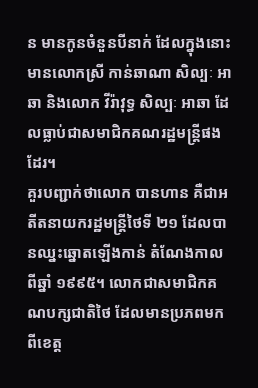ន មានកូនចំនួនបីនាក់ ដែលក្នុងនោះមានលោកស្រី កាន់ឆាណា សិល្បៈ អាឆា និងលោក វីរ៉ាវុទ្ធ សិល្បៈ អាឆា ដែលធ្លាប់ជាសមាជិកគណរដ្ឋមន្ត្រីផងដែរ។
គួរបញ្ជាក់ថាលោក បានហាន គឺជាអតីតនាយករដ្ឋមន្ត្រីថៃទី ២១ ដែលបានឈ្នះឆ្នោតឡើងកាន់ តំណែងកាលពីឆ្នាំ ១៩៩៥។ លោកជាសមាជិកគណបក្សជាតិថៃ ដែលមានប្រភពមកពីខេត្ត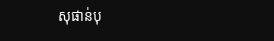សុផាន់បុ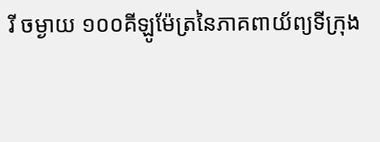រី ចម្ងាយ ១០០គីឡូម៉ែត្រនៃភាគពាយ័ព្យទីក្រុង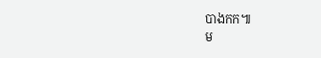បាងកក៕
ម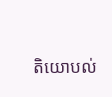តិយោបល់